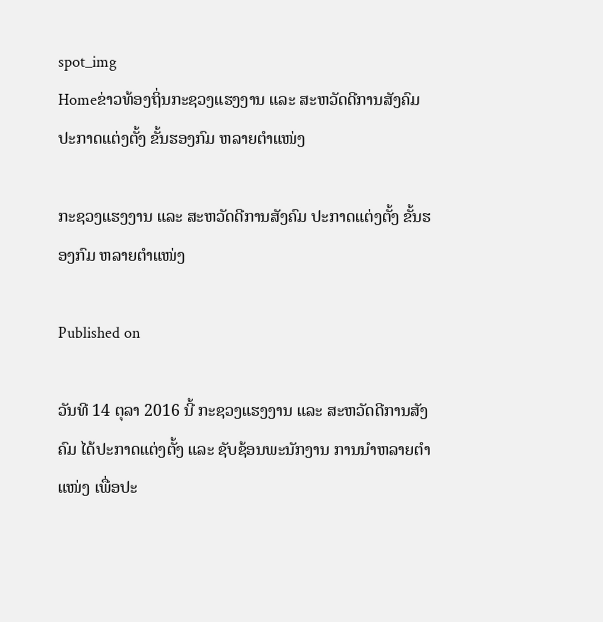spot_img
Homeຂ່າວທ້ອງຖິ່ນກະຊວງແຮງງານ ແລະ ສະຫວັດດີການສັງຄົມ ປະກາດແຕ່ງຕັ້ງ ຂັ້ນຮອງກົມ ຫລາຍຕໍາແໜ່ງ

ກະຊວງແຮງງານ ແລະ ສະຫວັດດີການສັງຄົມ ປະກາດແຕ່ງຕັ້ງ ຂັ້ນຮອງກົມ ຫລາຍຕໍາແໜ່ງ

Published on

ວັນທີ 14 ຕຸລາ 2016 ນີ້ ກະຊວງແຮງງານ ແລະ ສະຫວັດດີການສັງຄົມ ໄດ້ປະກາດແຕ່ງຕັ້ງ ແລະ ຊັບຊ້ອນພະນັກງານ ການນໍາຫລາຍຕໍາແໜ່ງ ເພື່ອປະ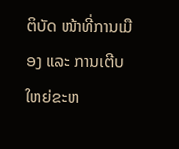ຕິບັດ ໜ້າທີ່ການເມືອງ ແລະ ການເຕີບໃຫຍ່ຂະຫ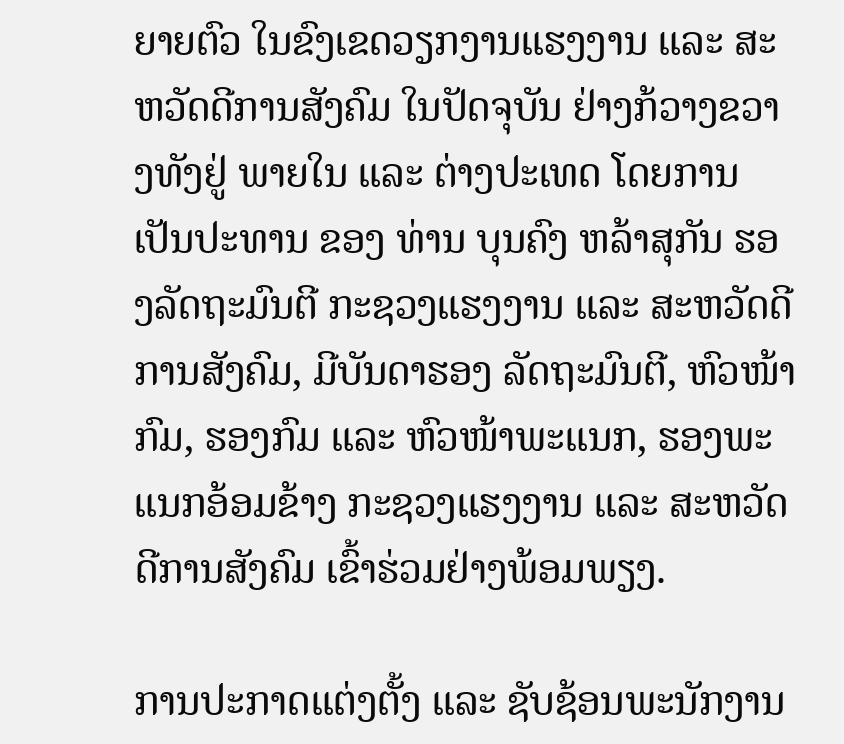ຍາຍຕົວ ໃນຂົງເຂດວຽກງານແຮງງານ ແລະ ສະຫວັດດີການສັງຄົມ ໃນປັດຈຸບັນ ຢ່າງກ້ວາງຂວາງທັງຢູ່ ພາຍໃນ ແລະ ຕ່າງປະເທດ ໂດຍການເປັນປະທານ ຂອງ ທ່ານ ບຸນຄົງ ຫລ້າສຸກັນ ຮອງລັດຖະມົນຕີ ກະຊວງແຮງງານ ແລະ ສະຫວັດດີການສັງຄົມ, ມີບັນດາຮອງ ລັດຖະມົນຕີ, ຫົວໜ້າກົມ, ຮອງກົມ ແລະ ຫົວໜ້າພະແນກ, ຮອງພະແນກອ້ອມຂ້າງ ກະຊວງແຮງງານ ແລະ ສະຫວັດດີການສັງຄົມ ເຂົ້າຮ່ວມຢ່າງພ້ອມພຽງ.

ການປະກາດແຕ່ງຕັ້ງ ແລະ ຊັບຊ້ອນພະນັກງານ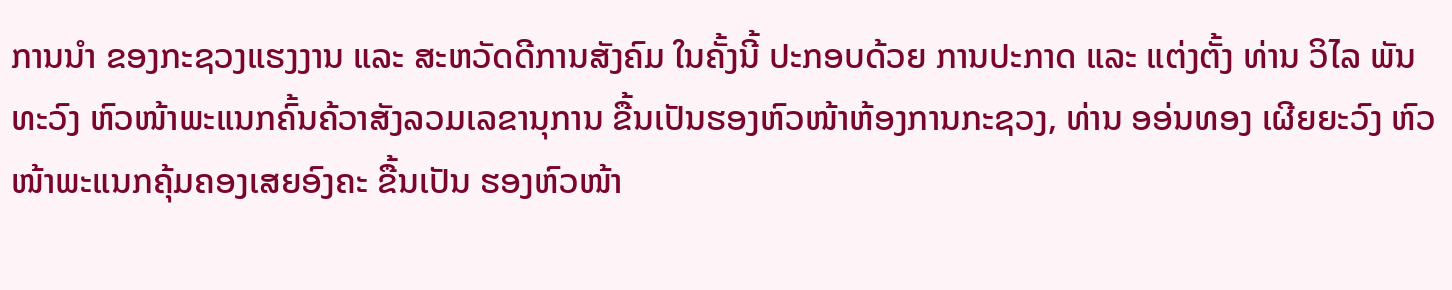ການນໍາ ຂອງກະຊວງແຮງງານ ແລະ ສະຫວັດດີການສັງຄົມ ໃນຄັ້ງນີ້ ປະກອບດ້ວຍ ການປະກາດ ແລະ ແຕ່ງຕັ້ງ ທ່ານ ວິໄລ ພັນທະວົງ ຫົວໜ້າພະແນກຄົ້ນຄ້ວາສັງລວມເລຂານຸການ ຂື້ນເປັນຮອງຫົວໜ້າຫ້ອງການກະຊວງ, ທ່ານ ອອ່ນທອງ ເຜີຍຍະວົງ ຫົວໜ້າພະແນກຄຸ້ມຄອງເສຍອົງຄະ ຂື້ນເປັນ ຮອງຫົວໜ້າ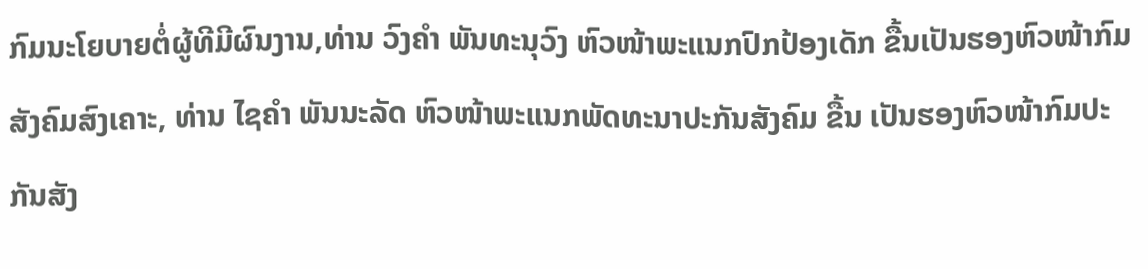ກົມນະໂຍບາຍຕໍ່ຜູ້ທີມີຜົນງານ,ທ່ານ ວົງຄຳ ພັນທະນຸວົງ ຫົວໜ້າພະແນກປົກປ້ອງເດັກ ຂື້ນເປັນຮອງຫົວໜ້າກົມສັງຄົມສົງເຄາະ, ທ່ານ ໄຊຄຳ ພັນນະລັດ ຫົວໜ້າພະແນກພັດທະນາປະກັນສັງຄົມ ຂື້ນ ເປັນຮອງຫົວໜ້າກົມປະກັນສັງ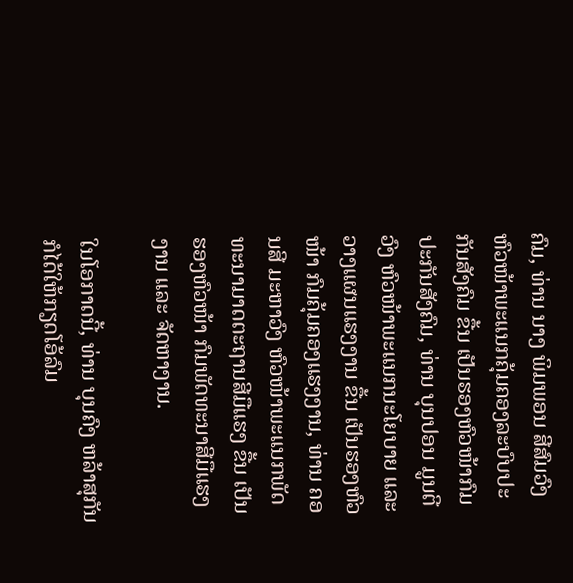ຄົມ, ທ່ານ ນາງ ພິມພອນ ສີສົມວົງ ຫົວໜ້າພະແນກຄຸ້ມຄອງລະບົບປະກັນສັງຄົມ ຂື້ນ ເປັນຮອງຫົວໜ້າກົມປະກັນສັງຄົມ, ທ່ານ ບຸນປອນ ມູນຕີວົງ ຫົວໜ້າພະແນກນະໂຍບາຍ ແລະ ວາງແຜນແຮງງານ ຂື້ນ ເປັນຮອງຫົວໜ້າ ກົມຄຸ້ມຄອງແຮງງານ, ທ່ານ ຄອນສີ ມະຫາວົງ ຫົວໜ້າພະແນກພັດທະນາມາດຕະຖານສີມືແຮງ ຂື້ນ ເປັນຮອງຫົວໜ້າ ກົມພັດທະນາສີມືແຮງງານ ແລະ ຈັດຫາງານ.

ໃນໂອກາດນີ້, ທ່ານ ບຸນຄົງ ຫລ້າສຸກັນ ກໍໄດ້ໃຫ້ກຽດໂອ້ລົມ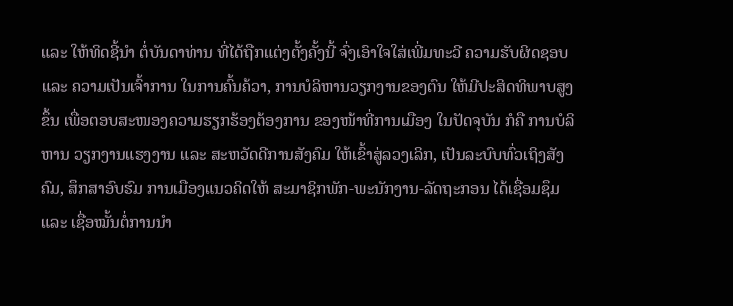ແລະ ໃຫ້ທິດຊີ້ນໍາ ຕໍ່ບັນດາທ່ານ ທີ່ໄດ້ຖືກແຕ່ງຕັ້ງຄັ້ງນີ້ ຈົ່ງເອົາໃຈໃສ່ເພີ່ມທະວີ ຄວາມຮັບຜິດຊອບ ແລະ ຄວາມເປັນເຈົ້າການ ໃນການຄົ້ນຄ້ວາ, ການບໍລິຫານວຽກງານຂອງຕົນ ໃຫ້ມີປະສິດທິພາບສູງຂຶ້ນ ເພື່ອຕອບສະໜອງຄວາມຮຽກຮ້ອງຕ້ອງການ ຂອງໜ້າທີ່ການເມືອງ ໃນປັດຈຸບັນ ກໍຄື ການບໍລິຫານ ວຽກງານແຮງງານ ແລະ ສະຫວັດດີການສັງຄົມ ໃຫ້ເຂົ້າສູ່ລວງເລິກ, ເປັນລະບົບທົ່ວເຖິງສັງຄົມ, ສຶກສາອົບຮົມ ການເມືອງແນວຄິດໃຫ້ ສະມາຊິກພັກ-ພະນັກງານ-ລັດຖະກອນ ໄດ້ເຊື່ອມຊຶມ ແລະ ເຊື່ອໝັ້ນຕໍ່ການນໍາ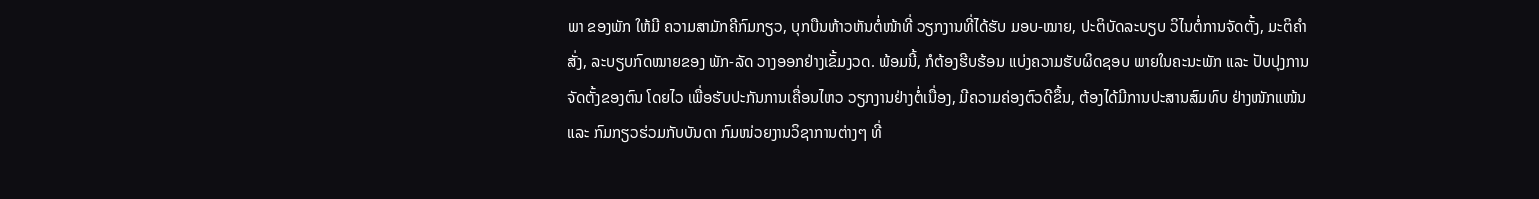ພາ ຂອງພັກ ໃຫ້ມີ ຄວາມສາມັກຄີກົມກຽວ, ບຸກບືນຫ້າວຫັນຕໍ່ໜ້າທີ່ ວຽກງານທີ່ໄດ້ຮັບ ມອບ-ໝາຍ, ປະຕິບັດລະບຽບ ວິໄນຕໍ່ການຈັດຕັ້ງ, ມະຕິຄໍາສັ່ງ, ລະບຽບກົດໝາຍຂອງ ພັກ-ລັດ ວາງອອກຢ່າງເຂັ້ມງວດ. ພ້ອມນີ້, ກໍຕ້ອງຮີບຮ້ອນ ແບ່ງຄວາມຮັບຜິດຊອບ ພາຍໃນຄະນະພັກ ແລະ ປັບປຸງການຈັດຕັ້ງຂອງຕົນ ໂດຍໄວ ເພື່ອຮັບປະກັນການເຄື່ອນໄຫວ ວຽກງານຢ່າງຕໍ່ເນື່ອງ, ມີຄວາມຄ່ອງຕົວດີຂຶ້ນ, ຕ້ອງໄດ້ມີການປະສານສົມທົບ ຢ່າງໜັກແໜ້ນ ແລະ ກົມກຽວຮ່ວມກັບບັນດາ ກົມໜ່ວຍງານວິຊາການຕ່າງໆ ທີ່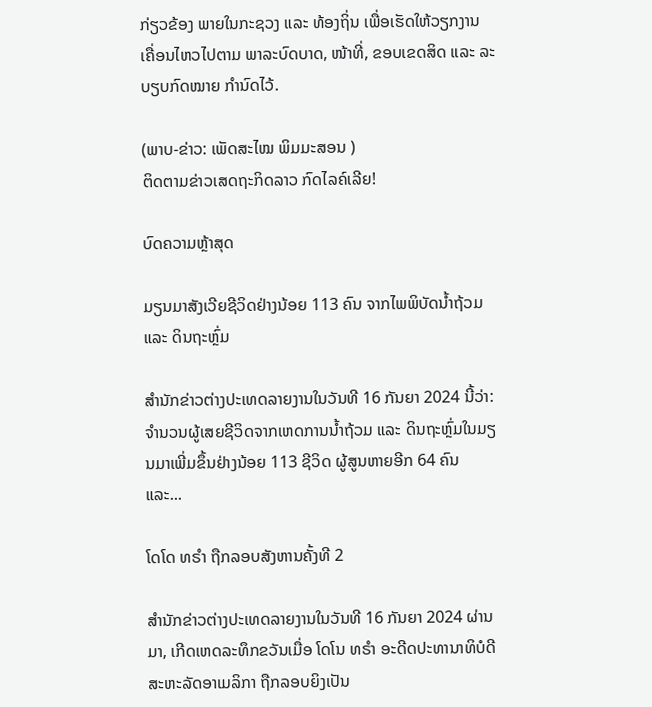ກ່ຽວຂ້ອງ ພາຍໃນກະຊວງ ແລະ ທ້ອງຖິ່ນ ເພື່ອເຮັດໃຫ້ວຽກງານ ເຄື່ອນໄຫວໄປຕາມ ພາລະບົດບາດ, ໜ້າທີ່, ຂອບເຂດສິດ ແລະ ລະບຽບກົດໝາຍ ກໍານົດໄວ້.

(ພາບ-ຂ່າວ: ເພັດສະໄໝ ພິມມະສອນ )
ຕິດຕາມຂ່າວເສດຖະກິດລາວ ກົດໄລຄ໌ເລີຍ!

ບົດຄວາມຫຼ້າສຸດ

ມຽນມາສັງເວີຍຊີວິດຢ່າງນ້ອຍ 113 ຄົນ ຈາກໄພພິບັດນ້ຳຖ້ວມ ແລະ ດິນຖະຫຼົ່ມ

ສຳນັກຂ່າວຕ່າງປະເທດລາຍງານໃນວັນທີ 16 ກັນຍາ 2024 ນີ້ວ່າ: ຈຳນວນຜູ້ເສຍຊີວິດຈາກເຫດການນ້ຳຖ້ວມ ແລະ ດິນຖະຫຼົ່ມໃນມຽນມາເພີ່ມຂຶ້ນຢ່າງນ້ອຍ 113 ຊີວິດ ຜູ້ສູນຫາຍອີກ 64 ຄົນ ແລະ...

ໂດໂດ ທຣຳ ຖືກລອບສັງຫານຄັ້ງທີ 2

ສຳນັກຂ່າວຕ່າງປະເທດລາຍງານໃນວັນທີ 16 ກັນຍາ 2024 ຜ່ານມາ, ເກີດເຫດລະທຶກຂວັນເມື່ອ ໂດໂນ ທຣຳ ອະດີດປະທານາທິບໍດີສະຫະລັດອາເມລິກາ ຖືກລອບຍິງເປັນ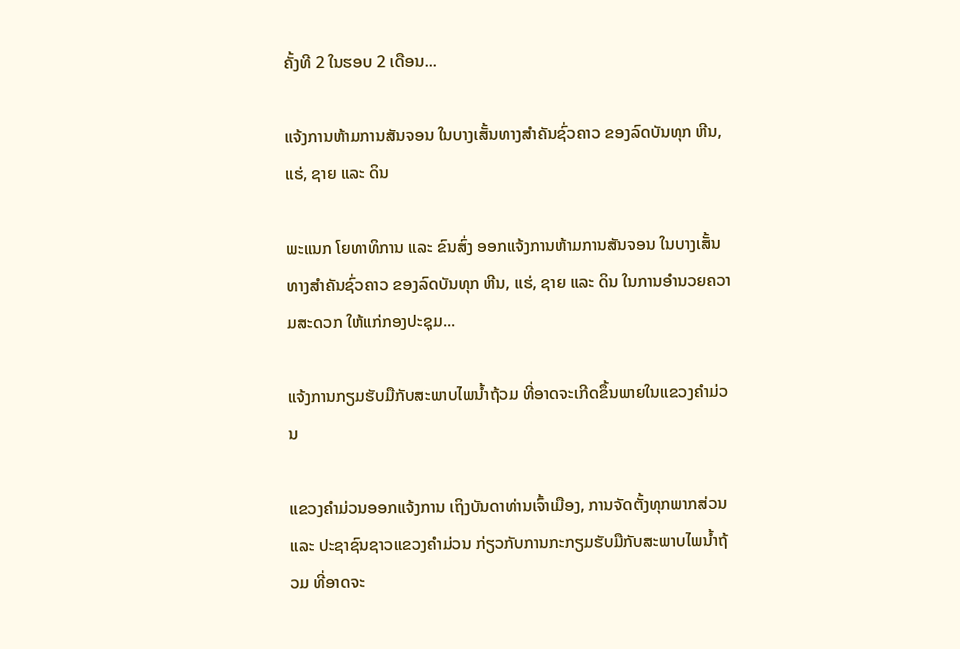ຄັ້ງທີ 2 ໃນຮອບ 2 ເດືອນ...

ແຈ້ງການຫ້າມການສັນຈອນ ໃນບາງເສັ້ນທາງສໍາຄັນຊົ່ວຄາວ ຂອງລົດບັນທຸກ ຫີນ, ແຮ່, ຊາຍ ແລະ ດິນ

ພະແນກ ໂຍທາທິການ ແລະ ຂົນສົ່ງ ອອກແຈ້ງການຫ້າມການສັນຈອນ ໃນບາງເສັ້ນທາງສໍາຄັນຊົ່ວຄາວ ຂອງລົດບັນທຸກ ຫີນ, ແຮ່, ຊາຍ ແລະ ດິນ ໃນການອໍານວຍຄວາມສະດວກ ໃຫ້ແກ່ກອງປະຊຸມ...

ແຈ້ງການກຽມຮັບມືກັບສະພາບໄພນໍ້າຖ້ວມ ທີ່ອາດຈະເກີດຂຶ້ນພາຍໃນແຂວງຄໍາມ່ວນ

ແຂວງຄຳມ່ວນອອກແຈ້ງການ ເຖິງບັນດາທ່ານເຈົ້າເມືອງ, ການຈັດຕັ້ງທຸກພາກສ່ວນ ແລະ ປະຊາຊົນຊາວແຂວງຄໍາມ່ວນ ກ່ຽວກັບການກະກຽມຮັບມືກັບສະພາບໄພນໍ້າຖ້ວມ ທີ່ອາດຈະ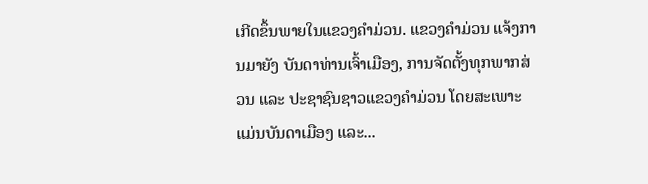ເກີດຂຶ້ນພາຍໃນແຂວງຄໍາມ່ວນ. ແຂວງຄໍາມ່ວນ ແຈ້ງການມາຍັງ ບັນດາທ່ານເຈົ້າເມືອງ, ການຈັດຕັ້ງທຸກພາກສ່ວນ ແລະ ປະຊາຊົນຊາວແຂວງຄໍາມ່ວນ ໂດຍສະເພາະແມ່ນບັນດາເມືອງ ແລະ...